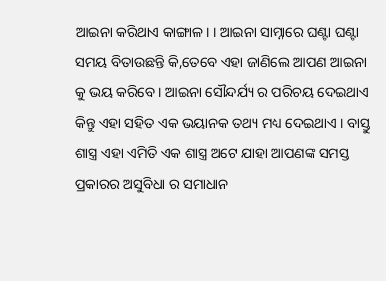ଆଇନା କରିଥାଏ କାଙ୍ଗାଳ। । ଆଇନା ସାମ୍ନାରେ ଘଣ୍ଟା ଘଣ୍ଟା ସମୟ ବିତାଉଛନ୍ତି କି,ତେବେ ଏହା ଜାଣିଲେ ଆପଣ ଆଇନା କୁ ଭୟ କରିବେ । ଆଇନା ସୌନ୍ଦର୍ଯ୍ୟ ର ପରିଚୟ ଦେଇଥାଏ କିନ୍ତୁ ଏହା ସହିତ ଏକ ଭୟାନକ ତଥ୍ୟ ମଧ୍ୟ ଦେଇଥାଏ । ବାସ୍ତୁ ଶାସ୍ତ୍ର ଏହା ଏମିତି ଏକ ଶାସ୍ତ୍ର ଅଟେ ଯାହା ଆପଣଙ୍କ ସମସ୍ତ ପ୍ରକାରର ଅସୁବିଧା ର ସମାଧାନ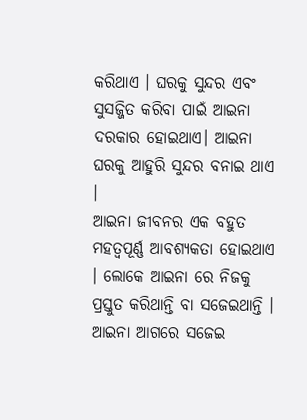କରିଥାଏ । ଘରକୁ ସୁନ୍ଦର ଏବଂ ସୁସଜ୍ଜିତ କରିବା ପାଇଁ ଆଇନା ଦରକାର ହୋଇଥାଏ। ଆଇନା ଘରକୁ ଆହୁରି ସୁନ୍ଦର ବନାଇ ଥାଏ ।
ଆଇନା ଜୀବନର ଏକ ବହୁତ ମହତ୍ୱପୂର୍ଣ୍ଣ ଆବଶ୍ୟକତା ହୋଇଥାଏ । ଲୋକେ ଆଇନା ରେ ନିଜକୁ ପ୍ରସ୍ତୁତ କରିଥାନ୍ତି ବା ସଜେଇଥାନ୍ତି । ଆଇନା ଆଗରେ ସଜେଇ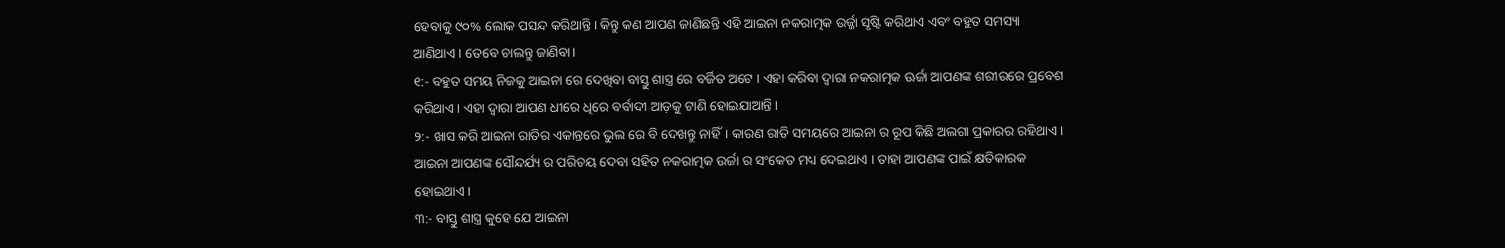ହେବାକୁ ୯୦% ଲୋକ ପସନ୍ଦ କରିଥାନ୍ତି । କିନ୍ତୁ କଣ ଆପଣ ଜାଣିଛନ୍ତି ଏହି ଆଇନା ନକରାତ୍ମକ ଉର୍ଜ୍ଜା ସୃଷ୍ଟି କରିଥାଏ ଏବଂ ବହୁତ ସମସ୍ୟା ଆଣିଥାଏ । ତେବେ ଚାଲନ୍ତୁ ଜାଣିବା।
୧:- ବହୁତ ସମୟ ନିଜକୁ ଆଇନା ରେ ଦେଖିବା ବାସ୍ତୁ ଶାସ୍ତ୍ର ରେ ବର୍ଜିତ ଅଟେ । ଏହା କରିବା ଦ୍ୱାରା ନକରାତ୍ମକ ଊର୍ଜା ଆପଣଙ୍କ ଶରୀରରେ ପ୍ରବେଶ କରିଥାଏ । ଏହା ଦ୍ଵାରା ଆପଣ ଧୀରେ ଧିରେ ବର୍ବାଦୀ ଆଡ଼କୁ ଟାଣି ହୋଇଯାଆନ୍ତି ।
୨:- ଖାସ କରି ଆଇନା ରାତିର ଏକାନ୍ତରେ ଭୁଲ ରେ ବି ଦେଖନ୍ତୁ ନାହିଁ। କାରଣ ରାତି ସମୟରେ ଆଇନା ର ରୂପ କିଛି ଅଲଗା ପ୍ରକାରର ରହିଥାଏ । ଆଇନା ଆପଣଙ୍କ ସୌନ୍ଦର୍ଯ୍ୟ ର ପରିଚୟ ଦେବା ସହିତ ନକରାତ୍ମକ ଉର୍ଜା ର ସଂକେତ ମଧ୍ୟ ଦେଇଥାଏ । ତାହା ଆପଣଙ୍କ ପାଇଁ କ୍ଷତିକାରକ ହୋଇଥାଏ।
୩:- ବାସ୍ତୁ ଶାସ୍ତ୍ର କୁହେ ଯେ ଆଇନା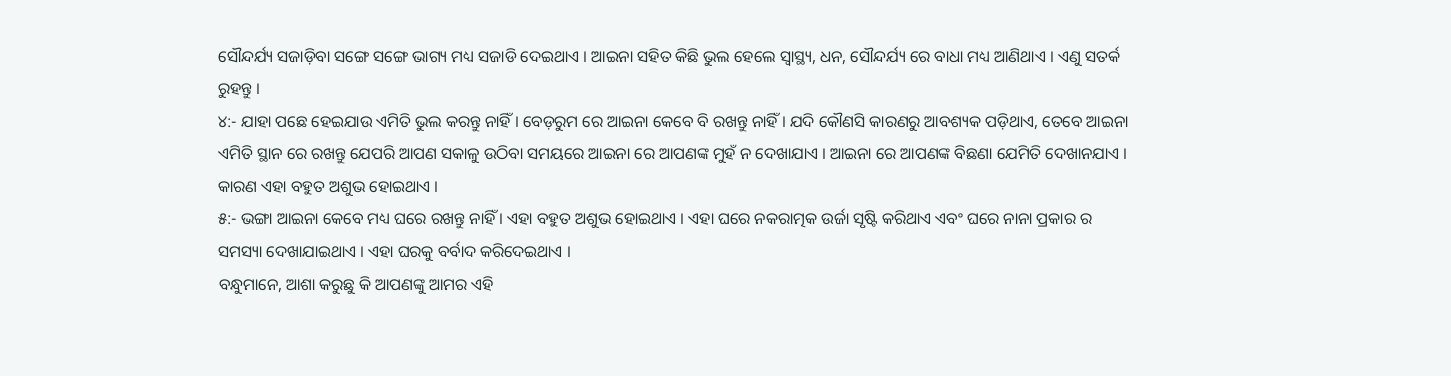ସୌନ୍ଦର୍ଯ୍ୟ ସଜାଡ଼ିବା ସଙ୍ଗେ ସଙ୍ଗେ ଭାଗ୍ୟ ମଧ୍ୟ ସଜାଡି ଦେଇଥାଏ । ଆଇନା ସହିତ କିଛି ଭୁଲ ହେଲେ ସ୍ଵାସ୍ଥ୍ୟ, ଧନ, ସୌନ୍ଦର୍ଯ୍ୟ ରେ ବାଧା ମଧ୍ୟ ଆଣିଥାଏ । ଏଣୁ ସତର୍କ ରୁହନ୍ତୁ ।
୪:- ଯାହା ପଛେ ହେଇଯାଉ ଏମିତି ଭୁଲ କରନ୍ତୁ ନାହିଁ । ବେଡ଼ରୁମ ରେ ଆଇନା କେବେ ବି ରଖନ୍ତୁ ନାହିଁ । ଯଦି କୌଣସି କାରଣରୁ ଆବଶ୍ୟକ ପଡ଼ିଥାଏ, ତେବେ ଆଇନା ଏମିତି ସ୍ଥାନ ରେ ରଖନ୍ତୁ ଯେପରି ଆପଣ ସକାଳୁ ଉଠିବା ସମୟରେ ଆଇନା ରେ ଆପଣଙ୍କ ମୁହଁ ନ ଦେଖାଯାଏ । ଆଇନା ରେ ଆପଣଙ୍କ ବିଛଣା ଯେମିତି ଦେଖାନଯାଏ । କାରଣ ଏହା ବହୁତ ଅଶୁଭ ହୋଇଥାଏ ।
୫:- ଭଙ୍ଗା ଆଇନା କେବେ ମଧ୍ୟ ଘରେ ରଖନ୍ତୁ ନାହିଁ । ଏହା ବହୁତ ଅଶୁଭ ହୋଇଥାଏ । ଏହା ଘରେ ନକରାତ୍ମକ ଉର୍ଜା ସୃଷ୍ଟି କରିଥାଏ ଏବଂ ଘରେ ନାନା ପ୍ରକାର ର ସମସ୍ୟା ଦେଖାଯାଇଥାଏ । ଏହା ଘରକୁ ବର୍ବାଦ କରିଦେଇଥାଏ ।
ବନ୍ଧୁମାନେ, ଆଶା କରୁଛୁ କି ଆପଣଙ୍କୁ ଆମର ଏହି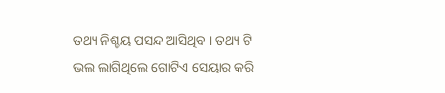ତଥ୍ୟ ନିଶ୍ଚୟ ପସନ୍ଦ ଆସିଥିବ । ତଥ୍ୟ ଟି ଭଲ ଲାଗିଥିଲେ ଗୋଟିଏ ସେୟାର କରି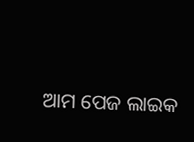ଆମ ପେଜ ଲାଇକ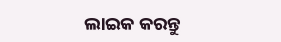ଲାଇକ କରନ୍ତୁ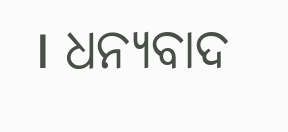। ଧନ୍ୟବାଦ